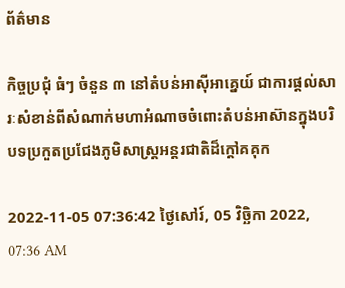ព័ត៌មាន

កិច្ចប្រជុំ ធំៗ ចំនួន ៣ នៅតំបន់អាស៊ីអាគ្នេយ៍ ជាការផ្តល់សារៈសំខាន់ពីសំណាក់មហាអំណាចចំពោះតំបន់អាស៊ានក្នុងបរិបទប្រកួតប្រជែងភូមិសាស្ត្រអន្តរជាតិដ៏ក្តៅគគុក

2022-11-05 07:36:42 ថ្ងៃសៅរ៍, 05 វិច្ឆិកា 2022, 07:36 AM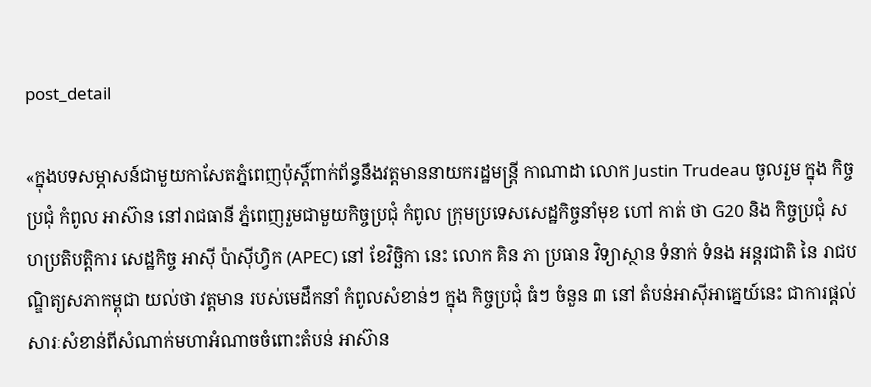post_detail

«ក្នុងបទសម្ភាសន៍ជាមួយកាសែតភ្នំពេញប៉ុស្តិ៍ពាក់ព័ន្ធនឹងវត្តមាននាយករដ្ឋមន្ត្រី កាណាដា លោក Justin Trudeau ចូលរួម ក្នុង កិច្ចប្រជុំ កំពូល អាស៊ាន នៅរាជធានី ភ្នំពេញរួមជាមួយកិច្ចប្រជុំ កំពូល ក្រុមប្រទេសសេដ្ឋកិច្ចនាំមុខ ហៅ កាត់ ថា G20 និង កិច្ចប្រជុំ សហប្រតិបត្តិការ សេដ្ឋកិច្ច អាស៊ី ប៉ាស៊ីហ្វិក (APEC) នៅ ខែវិច្ឆិកា នេះ លោក គិន ភា ប្រធាន វិទ្យាស្ថាន ទំនាក់ ទំនង អន្តរជាតិ នៃ រាជបណ្ឌិត្យសភាកម្ពុជា យល់ថា វត្តមាន របស់មេដឹកនាំ កំពូលសំខាន់ៗ ក្នុង កិច្ចប្រជុំ ធំៗ ចំនួន ៣ នៅ តំបន់អាស៊ីអាគ្នេយ៍នេះ ជាការផ្តល់សារៈសំខាន់ពីសំណាក់មហាអំណាចចំពោះតំបន់ អាស៊ាន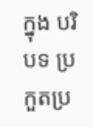ក្នុង បរិបទ ប្រកួតប្រ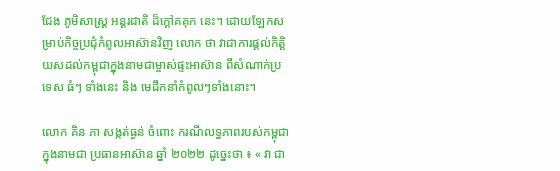ជែង ភូមិសាស្ត្រ អន្តរជាតិ ដ៏ក្តៅគគុក នេះ។ ដោយឡែកសម្រាប់កិច្ចប្រជុំកំពូលអាស៊ានវិញ លោក ថា វាជាការផ្តល់កិត្តិយសដល់កម្ពុជាក្នុងនាមជាម្ចាស់ផ្ទះអាស៊ាន ពីសំណាក់ប្រទេស ធំៗ ទាំងនេះ និង មេដឹកនាំកំពូលៗទាំងនោះ។

លោក គិន ភា សង្កត់ធ្ងន់ ចំពោះ ករណីលទ្ធភាពរបស់កម្ពុជា ក្នុងនាមជា ប្រធានអាស៊ាន ឆ្នាំ ២០២២ ដូច្នេះថា ៖ « វា ជា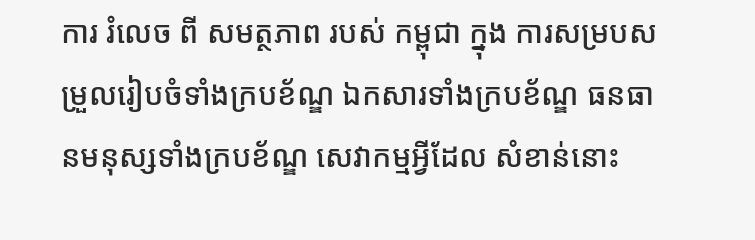ការ រំលេច ពី សមត្ថភាព របស់ កម្ពុជា ក្នុង ការសម្របសម្រួលរៀបចំទាំងក្របខ័ណ្ឌ ឯកសារទាំងក្របខ័ណ្ឌ ធនធានមនុស្សទាំងក្របខ័ណ្ឌ សេវាកម្មអ្វីដែល សំខាន់នោះ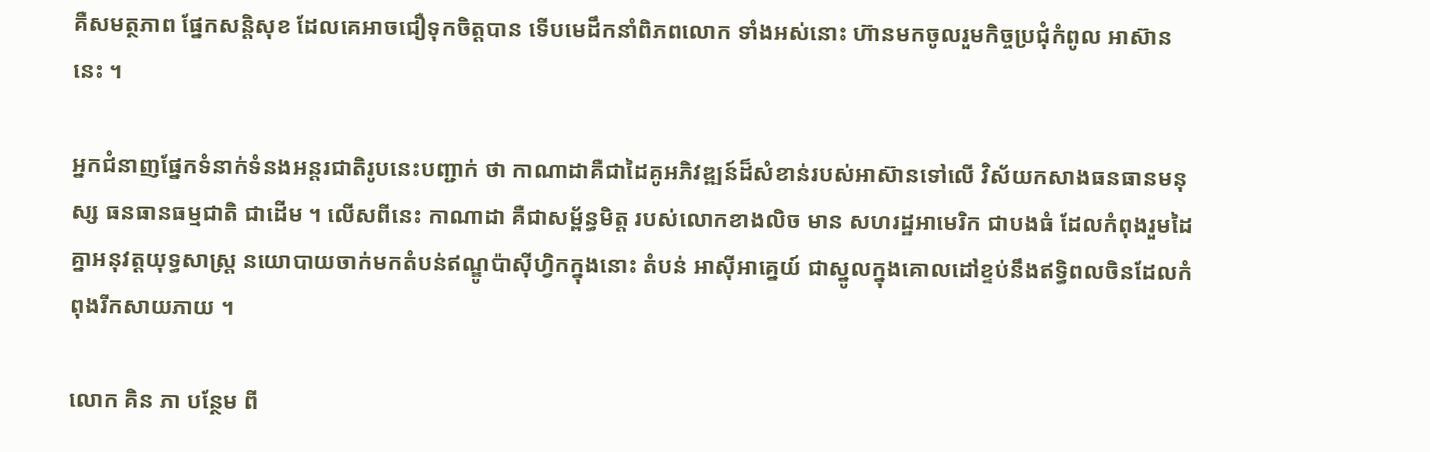គឺសមត្ថភាព ផ្នែកសន្តិសុខ ដែលគេអាចជឿទុកចិត្តបាន ទើបមេដឹកនាំពិភពលោក ទាំងអស់នោះ ហ៊ានមកចូលរួមកិច្ចប្រជុំកំពូល អាស៊ាន នេះ ។

អ្នកជំនាញផ្នែកទំនាក់ទំនងអន្តរជាតិរូបនេះបញ្ជាក់ ថា កាណាដាគឺជាដៃគូអភិវឌ្ឍន៍ដ៏សំខាន់របស់អាស៊ានទៅលើ វិស័យកសាងធនធានមនុស្ស ធនធានធម្មជាតិ ជាដើម ។ លើសពីនេះ កាណាដា គឺជាសម្ព័ន្ធមិត្ត របស់លោកខាងលិច មាន សហរដ្ឋអាមេរិក ជាបងធំ ដែលកំពុងរួមដៃគ្នាអនុវត្តយុទ្ធសាស្ត្រ នយោបាយចាក់មកតំបន់ឥណ្ឌូប៉ាស៊ីហ្វិកក្នុងនោះ តំបន់ អាស៊ីអាគ្នេយ៍ ជាស្នូលក្នុងគោលដៅខ្ទប់នឹងឥទ្ធិពលចិនដែលកំពុងរីកសាយភាយ ។

លោក គិន ភា បន្ថែម ពី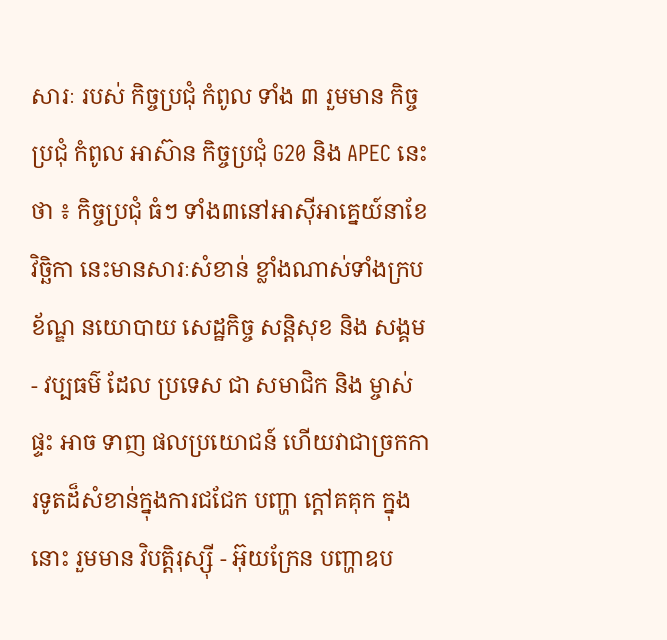សារៈ របស់ កិច្ចប្រជុំ កំពូល ទាំង ៣ រួមមាន កិច្ចប្រជុំ កំពូល អាស៊ាន កិច្ចប្រជុំ G20 និង APEC នេះ ថា ៖ កិច្ចប្រជុំ ធំៗ ទាំង៣នៅអាស៊ីអាគ្នេយ៍នាខែវិច្ឆិកា នេះមានសារៈសំខាន់ ខ្លាំងណាស់ទាំងក្របខ័ណ្ឌ នយោបាយ សេដ្ឋកិច្ច សន្តិសុខ និង សង្គម - វប្បធម៌ ដែល ប្រទេស ជា សមាជិក និង ម្ចាស់ផ្ទះ អាច ទាញ ផលប្រយោជន៍ ហើយវាជាច្រកការទូតដ៏សំខាន់ក្នុងការជជែក បញ្ហា ក្តៅគគុក ក្នុងនោះ រួមមាន វិបត្តិរុស្ស៊ី - អ៊ុយក្រែន បញ្ហាឧប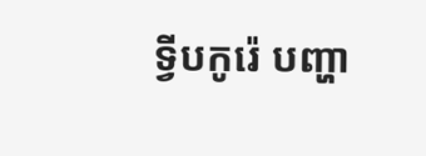ទ្វីបកូរ៉េ បញ្ហា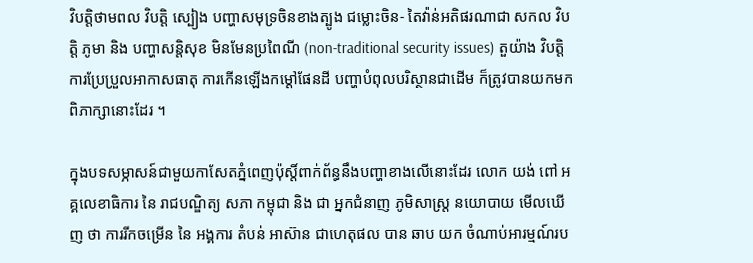វិបត្តិថាមពល វិបត្តិ ស្បៀង បញ្ហាសមុទ្រចិនខាងត្បូង ជម្លោះចិន- តៃវ៉ាន់អតិផរណាជា សកល វិបត្តិ ភូមា និង បញ្ហាសន្តិសុខ មិនមែនប្រពៃណី (non-traditional security issues) តួយ៉ាង វិបត្តិ ការប្រែប្រួលអាកាសធាតុ ការកើនឡើងកម្តៅផែនដី បញ្ហាបំពុលបរិស្ថានជាដើម ក៏ត្រូវបានយកមកពិភាក្សានោះដែរ ។

ក្នុងបទសម្ភាសន៍ជាមួយកាសែតភ្នំពេញប៉ុស្តិ៍ពាក់ព័ន្ធនឹងបញ្ហាខាងលើនោះដែរ លោក យង់ ពៅ អគ្គលេខាធិការ នៃ រាជបណ្ឌិត្យ សភា កម្ពុជា និង ជា អ្នកជំនាញ ភូមិសាស្ត្រ នយោបាយ មើលឃើញ ថា ការរីកចម្រើន នៃ អង្គការ តំបន់ អាស៊ាន ជាហេតុផល បាន ឆាប យក ចំណាប់អារម្មណ៍រប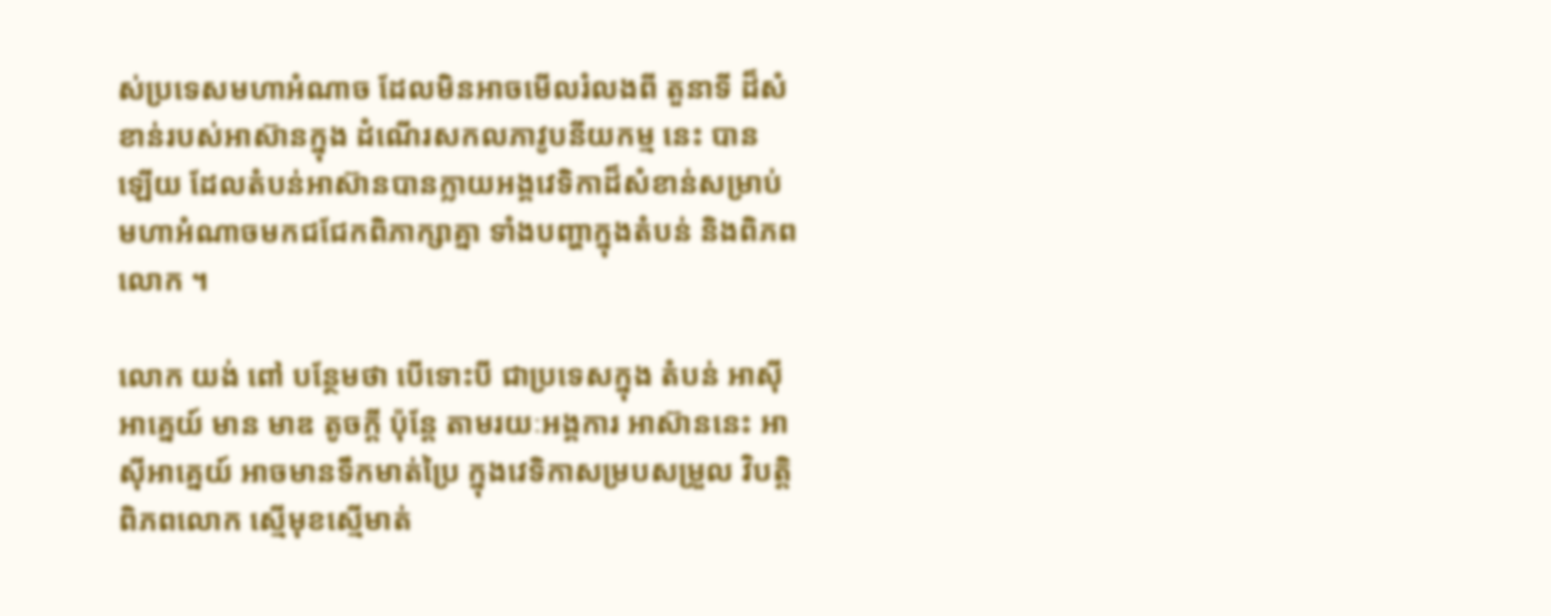ស់ប្រទេសមហាអំណាច ដែលមិនអាចមើលរំលងពី តួនាទី ដ៏សំខាន់របស់អាស៊ានក្នុង ដំណើរសកលភាវូបនីយកម្ម នេះ បាន ឡើយ ដែលតំបន់អាស៊ានបានក្លាយអង្គវេទិកាដ៏សំខាន់សម្រាប់មហាអំណាចមកជជែកពិភាក្សាគ្នា ទាំងបញ្ហាក្នុងតំបន់ និងពិភពលោក ។

លោក យង់ ពៅ បន្ថែមថា បើទោះបី ជាប្រទេសក្នុង តំបន់ អាស៊ីអាគ្នេយ៍ មាន មាឌ តូចក្តី ប៉ុន្តែ តាមរយៈអង្គការ អាស៊ាននេះ អាស៊ីអាគ្នេយ៍ អាចមានទឹកមាត់ប្រៃ ក្នុងវេទិកាសម្របសម្រួល វិបត្តិពិភពលោក ស្មើមុខស្មើមាត់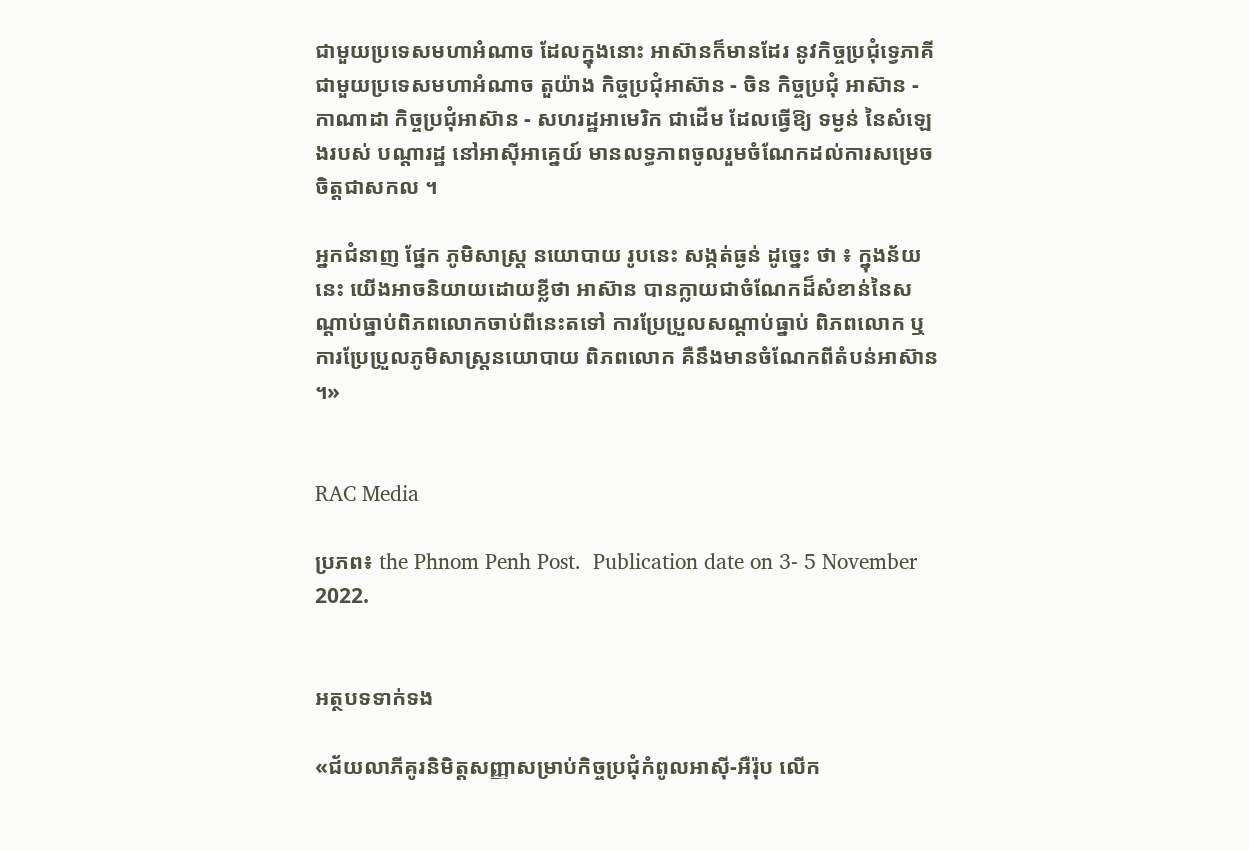ជាមួយប្រទេសមហាអំណាច ដែលក្នុងនោះ អាស៊ានក៏មានដែរ នូវកិច្ចប្រជុំទ្វេភាគីជាមួយប្រទេសមហាអំណាច តួយ៉ាង កិច្ចប្រជុំអាស៊ាន - ចិន កិច្ចប្រជុំ អាស៊ាន - កាណាដា កិច្ចប្រជុំអាស៊ាន - សហរដ្ឋអាមេរិក ជាដើម ដែលធ្វើឱ្យ ទម្ងន់ នៃសំឡេងរបស់ បណ្តារដ្ឋ នៅអាស៊ីអាគ្នេយ៍ មានលទ្ធភាពចូលរួមចំណែកដល់ការសម្រេចចិត្តជាសកល ។

អ្នកជំនាញ ផ្នែក ភូមិសាស្ត្រ នយោបាយ រូបនេះ សង្កត់ធ្ងន់ ដូច្នេះ ថា ៖ ក្នុងន័យនេះ យើងអាចនិយាយដោយខ្លីថា អាស៊ាន បានក្លាយជាចំណែកដ៏សំខាន់នៃសណ្តាប់ធ្នាប់ពិភពលោកចាប់ពីនេះតទៅ ការប្រែប្រួលសណ្តាប់ធ្នាប់ ពិភពលោក ឬ ការប្រែប្រួលភូមិសាស្ត្រនយោបាយ ពិភពលោក គឺនឹងមានចំណែកពីតំបន់អាស៊ាន ។»


RAC Media

ប្រភព៖ the Phnom Penh Post.  Publication date on 3- 5 November 2022.


អត្ថបទទាក់ទង

«ជ័យលាភីគូរនិមិត្តសញ្ញាសម្រាប់កិច្ចប្រជុំកំពូលអាស៊ី-អឺរ៉ុប លើក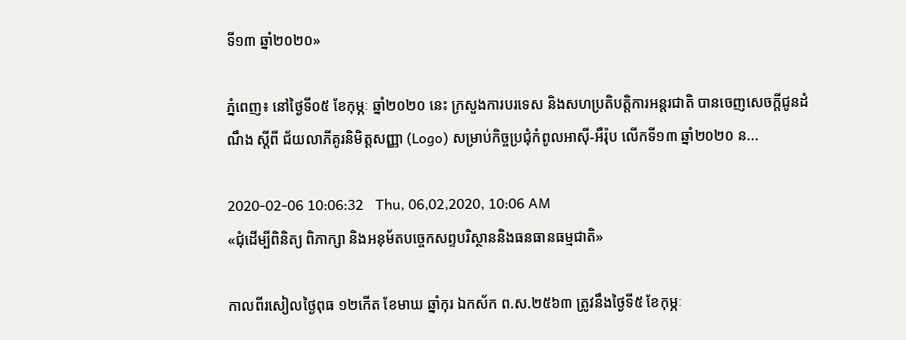ទី១៣ ឆ្នាំ២០២០»

ភ្នំពេញ៖ នៅថ្ងៃទី០៥ ខែកុម្ភៈ ឆ្នាំ២០២០ នេះ ក្រសួងការបរទេស និងសហប្រតិបត្តិការអន្តរជាតិ បានចេញសេចក្ដីជូនដំណឹង ស្ដីពី ជ័យលាភីគូរនិមិត្តសញ្ញា (Logo) សម្រាប់កិច្ចប្រជុំកំពូលអាស៊ី-អឺរ៉ុប លើកទី១៣ ឆ្នាំ២០២០ ន...

2020-02-06 10:06:32   Thu, 06,02,2020, 10:06 AM
«ជុំដើម្បីពិនិត្យ ពិភាក្សា និងអនុម័តបច្ចេកសព្ទបរិស្ថាននិងធនធានធម្មជាតិ»

កាលពីរសៀលថ្ងៃពុធ ១២កើត ខែមាឃ ឆ្នាំកុរ ឯកស័ក ព.ស.២៥៦៣ ត្រូវនឹងថ្ងៃទី៥ ខែកុម្ភៈ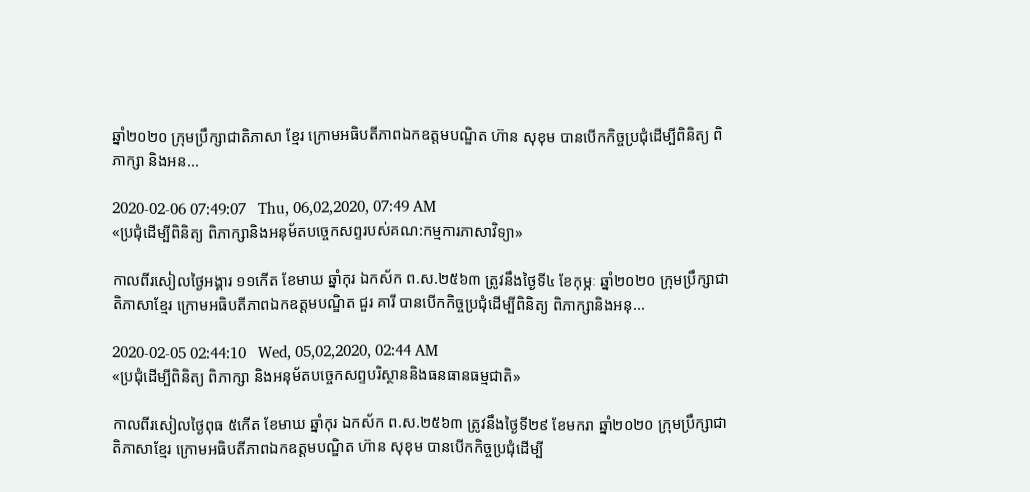ឆ្នាំ២០២០ ក្រុមប្រឹក្សាជាតិភាសា ខ្មែរ ក្រោមអធិបតីភាពឯកឧត្តមបណ្ឌិត ហ៊ាន សុខុម បានបើកកិច្ចប្រជុំដើម្បីពិនិត្យ ពិភាក្សា និងអន...

2020-02-06 07:49:07   Thu, 06,02,2020, 07:49 AM
«ប្រជុំដើម្បីពិនិត្យ ពិភាក្សានិងអនុម័តបច្ចេកសព្ទរបស់គណ:កម្មការភាសាវិទ្យា»

កាលពីរសៀលថ្ងៃអង្គារ ១១កើត ខែមាឃ ឆ្នាំកុរ ឯកស័ក ព.ស.២៥៦៣ ត្រូវនឹងថ្ងៃទី៤ ខែកុម្ភៈ ឆ្នាំ២០២០ ក្រុមប្រឹក្សាជាតិភាសាខ្មែរ ក្រោមអធិបតីភាពឯកឧត្តមបណ្ឌិត ជួរ គារី បានបើកកិច្ចប្រជុំដើម្បីពិនិត្យ ពិភាក្សានិងអនុ...

2020-02-05 02:44:10   Wed, 05,02,2020, 02:44 AM
«ប្រជុំដើម្បីពិនិត្យ ពិភាក្សា និងអនុម័តបច្ចេកសព្ទបរិស្ថាននិងធនធានធម្មជាតិ»

កាលពីរសៀលថ្ងៃពុធ ៥កើត ខែមាឃ ឆ្នាំកុរ ឯកស័ក ព.ស.២៥៦៣ ត្រូវនឹងថ្ងៃទី២៩ ខែមករា ឆ្នាំ២០២០ ក្រុមប្រឹក្សាជាតិភាសាខ្មែរ ក្រោមអធិបតីភាពឯកឧត្តមបណ្ឌិត ហ៊ាន សុខុម បានបើកកិច្ចប្រជុំដើម្បី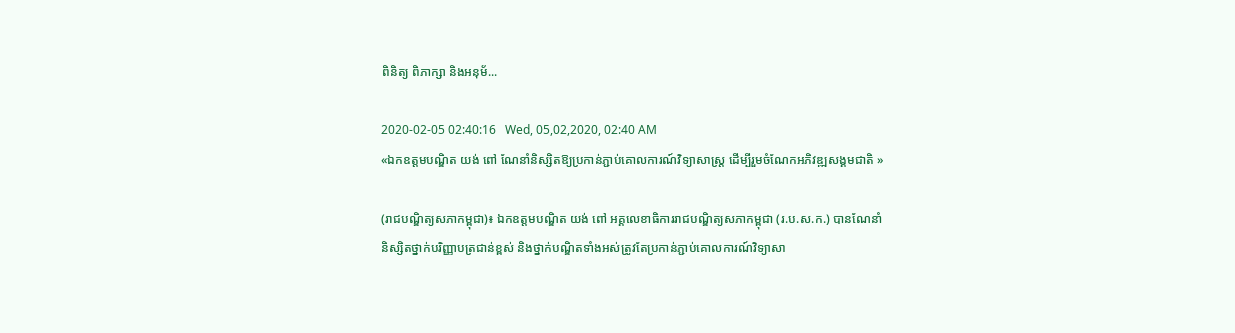ពិនិត្យ ពិភាក្សា និងអនុម័...

2020-02-05 02:40:16   Wed, 05,02,2020, 02:40 AM
«ឯកឧត្តមបណ្ឌិត យង់ ពៅ ណែនាំនិស្សិតឱ្យប្រកាន់ភ្ជាប់គោលការណ៍វិទ្យាសាស្រ្ត ដើម្បីរួមចំណែកអភិវឌ្ឍសង្គមជាតិ »

(រាជបណ្ឌិត្យសភាកម្ពុជា)៖ ឯកឧត្តមបណ្ឌិត យង់ ពៅ អគ្គលេខាធិការរាជបណ្ឌិត្យសភាកម្ពុជា (រ.ប.ស.ក.) បានណែនាំនិស្សិតថ្នាក់បរិញ្ញាបត្រជាន់ខ្ពស់ និងថ្នាក់បណ្ឌិតទាំងអស់ត្រូវតែប្រកាន់ភ្ជាប់គោលការណ៍វិទ្យាសា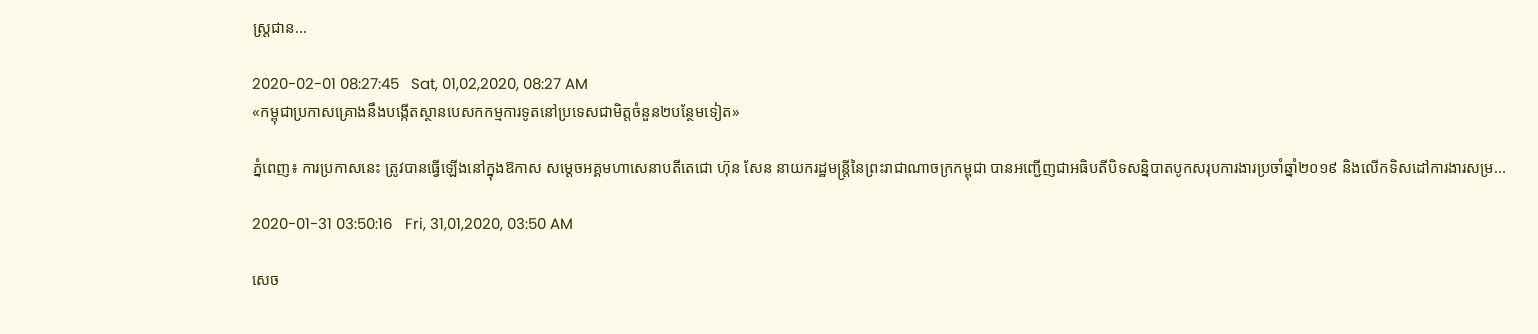ស្រ្តជាន...

2020-02-01 08:27:45   Sat, 01,02,2020, 08:27 AM
«កម្ពុជាប្រកាសគ្រោងនឹងបង្កើតស្ថានបេសកកម្មការទូតនៅប្រទេសជាមិត្តចំនួន២បន្ថែមទៀត»

ភ្នំពេញ៖ ការប្រកាសនេះ ត្រូវបានធ្វើឡើងនៅក្នុងឱកាស សម្ដេចអគ្គមហាសេនាបតីតេជោ ហ៊ុន សែន នាយករដ្ឋមន្ត្រីនៃព្រះរាជាណាចក្រកម្ពុជា បានអញ្ជើញជាអធិបតីបិទសន្និបាតបូកសរុបការងារប្រចាំឆ្នាំ២០១៩ និងលើកទិសដៅការងារសម្រ...

2020-01-31 03:50:16   Fri, 31,01,2020, 03:50 AM

សេច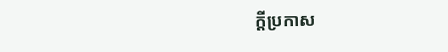ក្តីប្រកាស